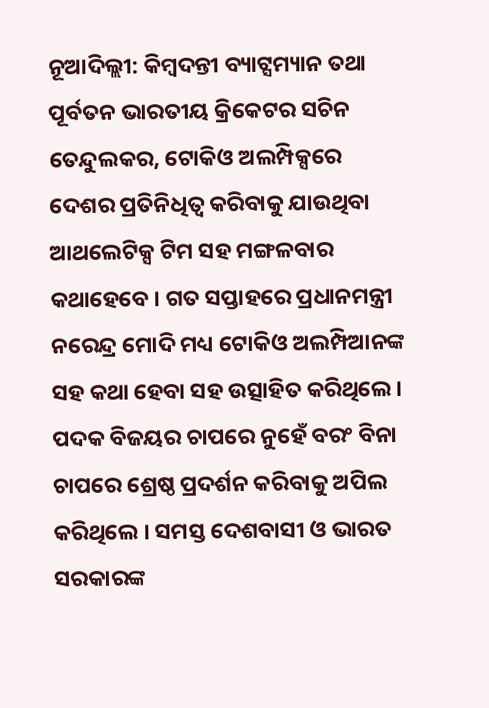ନୂଆଦିଲ୍ଲୀ: କିମ୍ବଦନ୍ତୀ ବ୍ୟାଟ୍ସମ୍ୟାନ ତଥା ପୂର୍ବତନ ଭାରତୀୟ କ୍ରିକେଟର ସଚିନ ତେନ୍ଦୁଲକର, ଟୋକିଓ ଅଲମ୍ପିକ୍ସରେ ଦେଶର ପ୍ରତିନିଧିତ୍ବ କରିବାକୁ ଯାଉଥିବା ଆଥଲେଟିକ୍ସ ଟିମ ସହ ମଙ୍ଗଳବାର କଥାହେବେ । ଗତ ସପ୍ତାହରେ ପ୍ରଧାନମନ୍ତ୍ରୀ ନରେନ୍ଦ୍ର ମୋଦି ମଧ୍ୟ ଟୋକିଓ ଅଲମ୍ପିଆନଙ୍କ ସହ କଥା ହେବା ସହ ଉତ୍ସାହିତ କରିଥିଲେ । ପଦକ ବିଜୟର ଚାପରେ ନୁହେଁ ବରଂ ବିନା ଚାପରେ ଶ୍ରେଷ୍ଠ ପ୍ରଦର୍ଶନ କରିବାକୁ ଅପିଲ କରିଥିଲେ । ସମସ୍ତ ଦେଶବାସୀ ଓ ଭାରତ ସରକାରଙ୍କ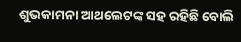ଶୁଭକାମନା ଆଥଲେଟଙ୍କ ସହ ରହିଛି ବୋଲି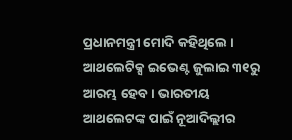ପ୍ରଧାନମନ୍ତ୍ରୀ ମୋଦି କହିଥିଲେ ।
ଆଥଲେଟିକ୍ସ ଇଭେଣ୍ଟ ଜୁଲାଇ ୩୧ରୁ ଆରମ୍ଭ ହେବ । ଭାରତୀୟ ଆଥଲେଟଙ୍କ ପାଇଁ ନୂଆଦିଲ୍ଲୀର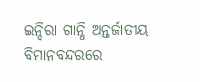ଇନ୍ଦିରା ଗାନ୍ଧି ଅନ୍ତର୍ଜାତୀୟ ବିମାନବନ୍ଦରରେ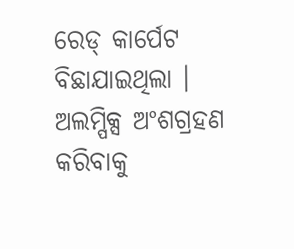ରେଡ୍ କାର୍ପେଟ ବିଛାଯାଇଥିଲା । ଅଲମ୍ପିକ୍ସ ଅଂଶଗ୍ରହଣ କରିବାକୁ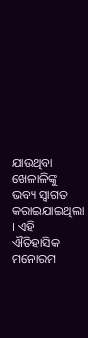ଯାଉଥିବା ଖେଳାଳିଙ୍କୁ ଭବ୍ୟ ସ୍ବାଗତ କରାଇଯାଇଥିଲା । ଏହି ଐତିହାସିକ ମନୋରମ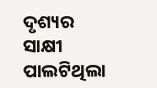ଦୃଶ୍ୟର ସାକ୍ଷୀ ପାଲଟିଥିଲା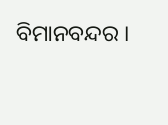ବିମାନବନ୍ଦର ।